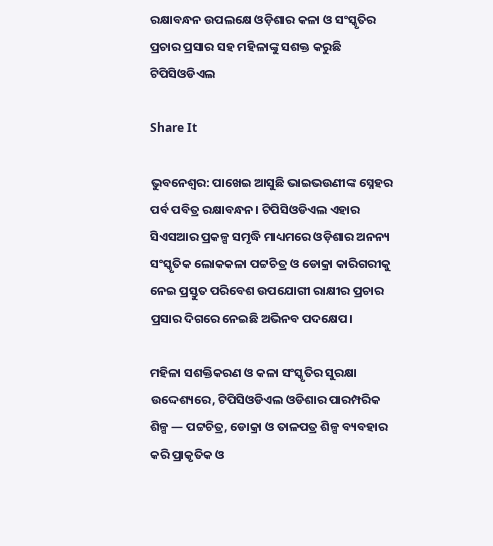ରକ୍ଷାବନ୍ଧନ ଉପଲକ୍ଷେ ଓଡ଼ିଶାର କଳା ଓ ସଂସ୍କୃତିର ପ୍ରଚାର ପ୍ରସାର ସହ ମହିଳାଙ୍କୁ ସଶକ୍ତ କରୁଛି ଟିପିସିଓଡିଏଲ

Share It

ଭୁବନେଶ୍ୱର: ପାଖେଇ ଆସୁଛି ଭାଇଭଉଣୀଙ୍କ ସ୍ନେହର ପର୍ବ ପବିତ୍ର ରକ୍ଷାବନ୍ଧନ। ଟିପିସିଓଡିଏଲ ଏହାର ସିଏସଆର ପ୍ରକଳ୍ପ ସମୃଦ୍ଧି ମାଧ୍ୟମରେ ଓଡ଼ିଶାର ଅନନ୍ୟ ସଂସ୍କୃତିକ ଲୋକକଳା ପଟ୍ଟଚିତ୍ର ଓ ଡୋକ୍ରା କାରିଗରୀକୁ ନେଇ ପ୍ରସ୍ତୁତ ପରିବେଶ ଉପଯୋଗୀ ରାକ୍ଷୀର ପ୍ରଚାର ପ୍ରସାର ଦିଗରେ ନେଇଛି ଅଭିନବ ପଦକ୍ଷେପ।

ମହିଳା ସଶକ୍ତିକରଣ ଓ କଳା ସଂସ୍କୃତିର ସୁରକ୍ଷା ଉଦ୍ଦେଶ୍ୟରେ, ଟିପିସିଓଡିଏଲ ଓଡିଶାର ପାରମ୍ପରିକ ଶିଳ୍ପ — ପଟ୍ଟଚିତ୍ର, ଡୋକ୍ରା ଓ ତାଳପତ୍ର ଶିଳ୍ପ ବ୍ୟବହାର କରି ପ୍ରାକୃତିକ ଓ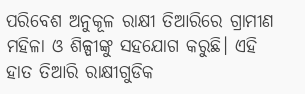ପରିବେଶ ଅନୁକୂଳ ରାକ୍ଷୀ ତିଆରିରେ ଗ୍ରାମୀଣ ମହିଳା ଓ ଶିଳ୍ପୀଙ୍କୁ ସହଯୋଗ କରୁଛି। ଏହି ହାତ ତିଆରି ରାକ୍ଷୀଗୁଡିକ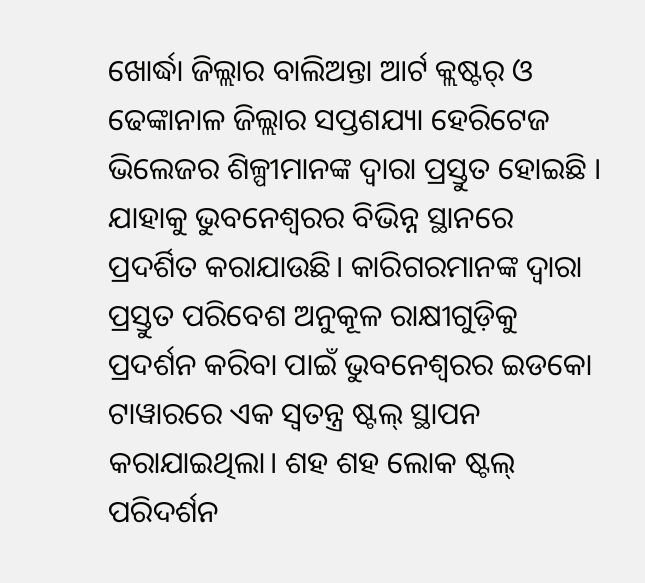ଖୋର୍ଦ୍ଧା ଜିଲ୍ଲାର ବାଲିଅନ୍ତା ଆର୍ଟ କ୍ଲଷ୍ଟର୍ ଓ ଢେଙ୍କାନାଳ ଜିଲ୍ଲାର ସପ୍ତଶଯ୍ୟା ହେରିଟେଜ ଭିଲେଜର ଶିଳ୍ପୀମାନଙ୍କ ଦ୍ୱାରା ପ୍ରସ୍ତୁତ ହୋଇଛି । ଯାହାକୁ ଭୁବନେଶ୍ୱରର ବିଭିନ୍ନ ସ୍ଥାନରେ ପ୍ରଦର୍ଶିତ କରାଯାଉଛି। କାରିଗରମାନଙ୍କ ଦ୍ୱାରା ପ୍ରସ୍ତୁତ ପରିବେଶ ଅନୁକୂଳ ରାକ୍ଷୀଗୁଡ଼ିକୁ ପ୍ରଦର୍ଶନ କରିବା ପାଇଁ ଭୁବନେଶ୍ୱରର ଇଡକୋ ଟାୱାରରେ ଏକ ସ୍ୱତନ୍ତ୍ର ଷ୍ଟଲ୍ ସ୍ଥାପନ କରାଯାଇଥିଲା। ଶହ ଶହ ଲୋକ ଷ୍ଟଲ୍ ପରିଦର୍ଶନ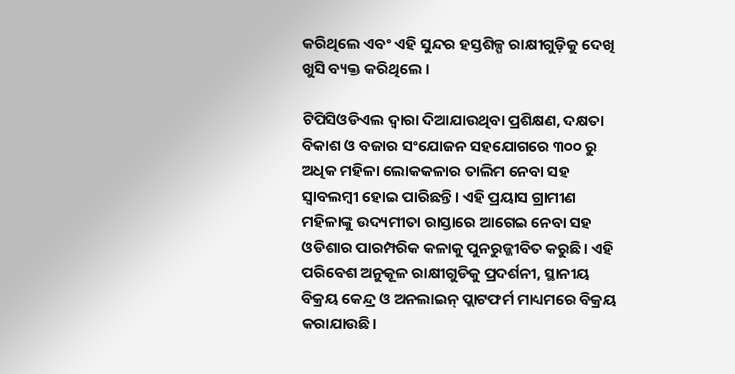କରିଥିଲେ ଏବଂ ଏହି ସୁନ୍ଦର ହସ୍ତଶିଳ୍ପ ରାକ୍ଷୀଗୁଡ଼ିକୁ ଦେଖି ଖୁସି ବ୍ୟକ୍ତ କରିଥିଲେ ।

ଟିପିସିଓଡିଏଲ ଦ୍ୱାରା ଦିଆଯାଉଥିବା ପ୍ରଶିକ୍ଷଣ, ଦକ୍ଷତା ବିକାଶ ଓ ବଜାର ସଂଯୋଜନ ସହଯୋଗରେ ୩୦୦ ରୁ ଅଧିକ ମହିଳା ଲୋକକଳାର ତାଲିମ ନେବା ସହ ସ୍ୱାବଲମ୍ବୀ ହୋଇ ପାରିଛନ୍ତି। ଏହି ପ୍ରୟାସ ଗ୍ରାମୀଣ ମହିଳାଙ୍କୁ ଉଦ୍ୟମୀତା ରାସ୍ତାରେ ଆଗେଇ ନେବା ସହ ଓଡିଶାର ପାରମ୍ପରିକ କଳାକୁ ପୁନରୁଜ୍ଜୀବିତ କରୁଛି। ଏହି ପରିବେଶ ଅନୁକୂଳ ରାକ୍ଷୀଗୁଡିକୁ ପ୍ରଦର୍ଶନୀ, ସ୍ଥାନୀୟ ବିକ୍ରୟ କେନ୍ଦ୍ର ଓ ଅନଲାଇନ୍ ପ୍ଲାଟଫର୍ମ ମାଧ୍ୟମରେ ବିକ୍ରୟ କରାଯାଉଛି।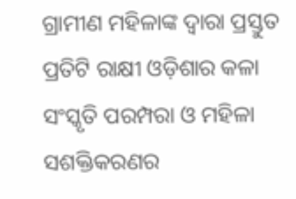ଗ୍ରାମୀଣ ମହିଳାଙ୍କ ଦ୍ୱାରା ପ୍ରସ୍ତୁତ ପ୍ରତିଟି ରାକ୍ଷୀ ଓଡ଼ିଶାର କଳା ସଂସ୍କୃତି ପରମ୍ପରା ଓ ମହିଳା ସଶକ୍ତିକରଣର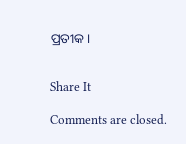ପ୍ରତୀକ।


Share It

Comments are closed.